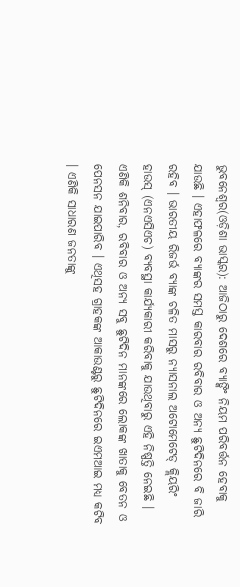ଭୁବନେଶ୍ୱର(ଓଡ଼ିଶା ଭାସ୍କର): ଆଜିଠାରୁ ଦେଶରେ ବ୍ୟାଙ୍କିଂ ନିୟମ ପରିବର୍ତ୍ତନ ହେବାକୁ ଯାଉଛି । ଏହାଫଳରେ ବ୍ୟାଙ୍କର ସମସ୍ତ କାରବାର ରବିବାର ଓ ଅନ୍ୟ ଛୁଟିଦିନରେ ବି ଜାରି ରହିବ । ଭାରତୀୟ ରିଜର୍ଭ ବ୍ୟାଙ୍କ ଚଳିତ ମାସରୁ ନ୍ୟାସନାଲ ଅଟୋମେଟେଡ୍ କ୍ଲିୟରିଂ ହାଉସ୍ (ଏନଏସିଏଚ) ବ୍ୟବସ୍ଥା କାର୍ଯ୍ୟକାରୀ କରିବାକୁ ଯାଉଥିବାରୁ ଏହି ନିଷ୍ପତ୍ତି ନେଇଛି ।
ଏଣିକି ଶନିବାର, ରବିବାର ଓ ଅନ୍ୟ ସବୁ ଛୁଟିଦିନ ମାନଙ୍କରେ ଲୋକଙ୍କ ଖାତାକୁ ବେତନ ଓ ପେନସନ ଯାଇପାରିବ । ଏଥିସହ ଗ୍ରାହକଙ୍କ ଆକାଉଣ୍ଟରୁ ଛୁଟିଦିନରେ ଇଏମଆଇ ମଧ୍ୟ କଟିବ । ଏଣିକି ସାଧାରଣ ଜନତାଙ୍କୁ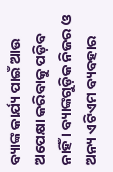ବ୍ୟାଙ୍କ କାର୍ଯ୍ୟ ପାଇଁ ଆଉ ଅପେକ୍ଷା କରିବାକୁ ପଡ଼ିବ ନାହିଁ । ବ୍ୟାଙ୍କଗୁଡ଼ିକ ନିଜର ଓ ଅନ୍ୟ ଏଟିଏମ ବ୍ୟବହାର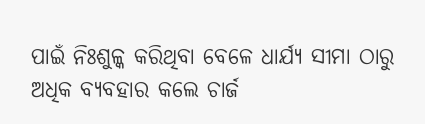ପାଇଁ ନିଃଶୁଳ୍କ କରିଥିବା ବେଳେ ଧାର୍ଯ୍ୟ ସୀମା ଠାରୁ ଅଧିକ ବ୍ୟବହାର କଲେ ଚାର୍ଜ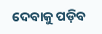ଦେବାକୁ ପଡ଼ିବ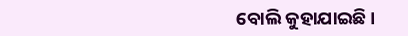ବୋଲି କୁହାଯାଇଛି ।